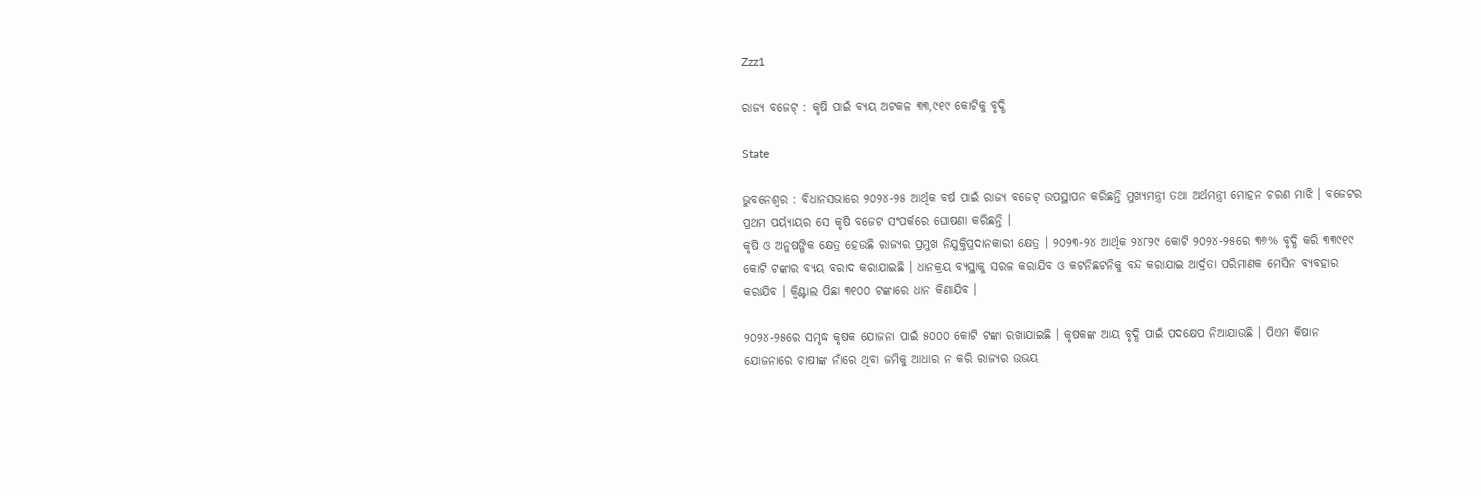Zzz1

ରାଜ୍ୟ ବଜେଟ୍ : କୃଷି ପାଇଁ ବ୍ୟୟ ଅଟକଳ ୩୩,୯୧୯ କୋଟିକୁ ବୃଦ୍ଧି

State

ଭୁବନେଶ୍ବର : ବିଧାନସଭାରେ ୨୦୨୪-୨୫ ଆର୍ଥିକ ବର୍ଷ ପାଇଁ ରାଜ୍ୟ ବଜେଟ୍ ଉପସ୍ଥାପନ କରିଛନ୍ତି ମୁଖ୍ୟମନ୍ତ୍ରୀ ତଥା ଅର୍ଥମନ୍ତ୍ରୀ ମୋହନ ଚରଣ ମାଝି । ବଜେଟର ପ୍ରଥମ ପର୍ୟ୍ୟାୟର ସେ କୃଷି ବଜେଟ ସଂପର୍କରେ ଘୋଷଣା କରିଛନ୍ତି ।
କୃଷି ଓ ଅନୁଷଙ୍ଗିକ କ୍ଷେତ୍ର ହେଉଛି ରାଜ୍ୟର ପ୍ରମୁଖ ନିଯୁକ୍ତିପ୍ରଦାନକାରୀ କ୍ଷେତ୍ର । ୨୦୨୩-୨୪ ଆର୍ଥିକ ୨୪୮୨୯ କୋଟି ୨୦୨୪-୨୫ରେ ୩୬% ବୃଦ୍ଧି କରି ୩୩୯୧୯ କୋଟି ଟଙ୍କାର ବ୍ୟୟ ବରାଦ କରାଯାଇଛି । ଧାନକ୍ରୟ ବ୍ୟସ୍ଥାକୁ ସରଳ କରାଯିବ ଓ କଟନିଛଟନିକୁ ବନ୍ଦ କରାଯାଇ ଆର୍ଦ୍ରତା ପରିମାଣକ ମେସିନ ବ୍ୟବହାର କରାଯିବ । କ୍ବିଣ୍ଟାଲ ପିଛା ୩୧୦୦ ଟଙ୍କାରେ ଧାନ କିଣାଯିବ ।

୨୦୨୪-୨୫ରେ ସମୃଦ୍ଧ କୃଷକ ଯୋଜନା ପାଇଁ ୫୦୦୦ କୋଟି ଟଙ୍କା ରଖାଯାଇଛି । କୃଷକଙ୍କ ଆୟ ବୃଦ୍ଧି ପାଇଁ ପଦକ୍ଷେପ ନିଆଯାଉଛି । ପିଏମ କିଷାନ ଯୋଜନାରେ ଚାଷୀଙ୍କ ନାଁରେ ଥିବା ଜମିକୁ ଆଧାର ନ କରି ରାଜ୍ୟର ଉଭୟ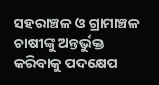ସହରାଞ୍ଚଳ ଓ ଗ୍ରାମାଞ୍ଚଳ ଚାଷୀଙ୍କୁ ଅନ୍ତର୍ଭୁକ୍ତ କରିବାକୁ ପଦକ୍ଷେପ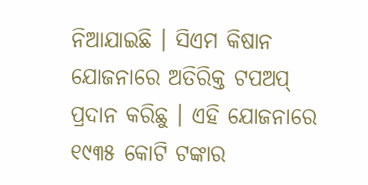ନିଆଯାଇଛି । ସିଏମ କିଷାନ ଯୋଜନାରେ ଅତିରିକ୍ତ ଟପଅପ୍ ପ୍ରଦାନ କରିଛୁ । ଏହି ଯୋଜନାରେ ୧୯୩୫ କୋଟି ଟଙ୍କାର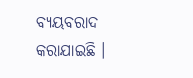ବ୍ୟୟବରାଦ କରାଯାଇଛି ।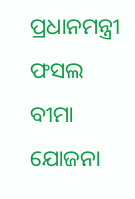ପ୍ରଧାନମନ୍ତ୍ରୀ ଫସଲ ବୀମା ଯୋଜନା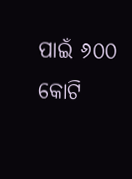ପାଇଁ ୬୦୦ କୋଟି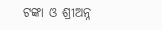ଟଙ୍କା ଓ ଶ୍ରୀଅନ୍ନ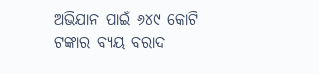ଅଭିଯାନ ପାଇଁ ୬୪୯ କୋଟି ଟଙ୍କାର ବ୍ୟୟ ବରାଦ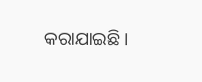କରାଯାଇଛି ।